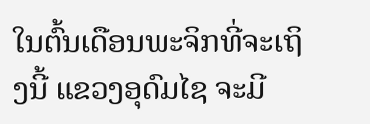ໃນຕົ້ນເດືອນພະຈິກທີ່ຈະເຖິງນີ້ ແຂວງອຸດົມໄຊ ຈະມີ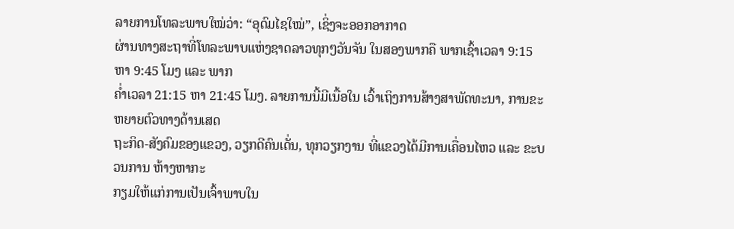ລາຍການໂທລະພາບໃໝ່ວ່າ: “ອຸດົມໄຊໃໝ່”, ເຊິ່ງຈະອອກອາກາດ
ຜ່ານທາງສະຖາທີ່ໂທລະພາບແຫ່ງຊາດລາວທຸກໆວັນຈັນ ໃນສອງພາກຄື ພາກເຊົ້າເວລາ 9:15 ຫາ 9:45 ໂມງ ແລະ ພາກ
ຄ່ຳເວລາ 21:15 ຫາ 21:45 ໂມງ. ລາຍການນີ້ມີເນື້ອໃນ ເວົ້າເຖິງການສ້າງສາພັດທະນາ, ການຂະຫຍາຍຕົວທາງດ້ານເສດ
ຖະກິດ-ສັງຄົມຂອງແຂວງ, ວຽກດີຄົນເດັ່ນ, ທຸກວຽກງານ ທີ່ແຂວງໄດ້ມີການເຄື່ອນໄຫວ ແລະ ຂະບວນການ ຫ້າງຫາກະ
ກຽມໃຫ້ແກ່ການເປັນເຈົ້າພາບໃນ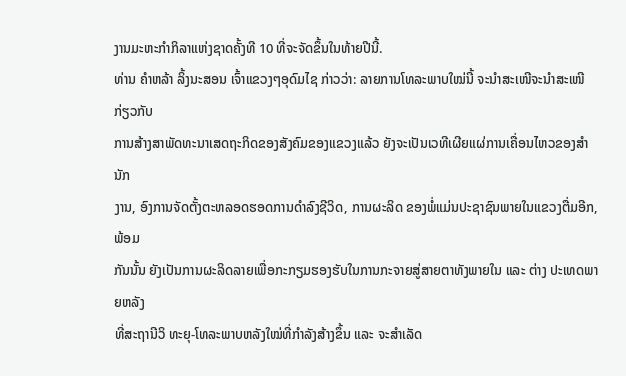ງານມະຫະກຳກິລາແຫ່ງຊາດຄັ້ງທີ 10 ທີ່ຈະຈັດຂຶ້ນໃນທ້າຍປີນີ້.
ທ່ານ ຄຳຫລ້າ ລິ້ງນະສອນ ເຈົ້າແຂວງໆອຸດົມໄຊ ກ່າວວ່າ: ລາຍການໂທລະພາບໃໝ່ນີ້ ຈະນຳສະເໜີຈະນຳສະເໜີ ກ່ຽວກັບ
ການສ້າງສາພັດທະນາເສດຖະກິດຂອງສັງຄົມຂອງແຂວງແລ້ວ ຍັງຈະເປັນເວທີເຜີຍແຜ່ການເຄື່ອນໄຫວຂອງສຳນັກ
ງານ, ອົງການຈັດຕັ້ງຕະຫລອດຮອດການດຳລົງຊີວິດ, ການຜະລິດ ຂອງພໍ່ແມ່ນປະຊາຊົນພາຍໃນແຂວງຕື່ມອີກ, ພ້ອມ
ກັນນັ້ນ ຍັງເປັນການຜະລິດລາຍເພື່ອກະກຽມຮອງຮັບໃນການກະຈາຍສູ່ສາຍຕາທັງພາຍໃນ ແລະ ຕ່າງ ປະເທດພາຍຫລັງ
ທີ່ສະຖານີວິ ທະຍຸ-ໂທລະພາບຫລັງໃໝ່ທີ່ກຳລັງສ້າງຂຶ້ນ ແລະ ຈະສຳເລັດ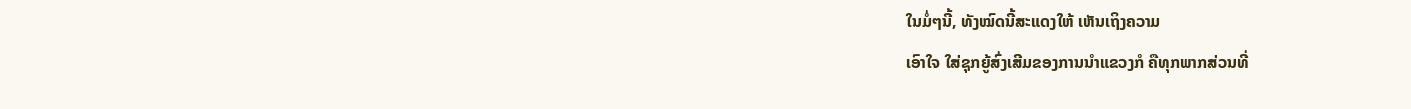ໃນມໍ່ໆນີ້, ທັງໝົດນີ້ສະແດງໃຫ້ ເຫັນເຖິງຄວາມ
ເອົາໃຈ ໃສ່ຊຸກຍູ້ສົ່ງເສີມຂອງການນຳແຂວງກໍ ຄືທຸກພາກສ່ວນທີ່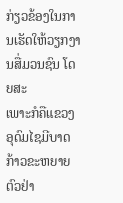ກ່ຽວຂ້ອງໃນການເຮັດໃຫ້ວຽກງານສື່ມວນຊົນ ໂດຍສະ
ເພາະກໍຄືແຂວງອຸດົມໄຊມີບາດກ້າວຂະຫຍາຍຕົວຢ່າ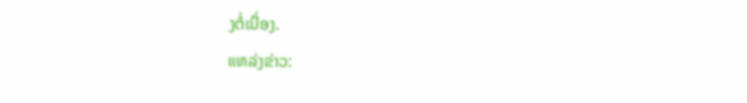ງຕໍ່ເນື່ອງ.
ແຫລ່ງຂ່າວ: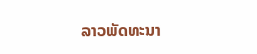ລາວພັດທະນາ